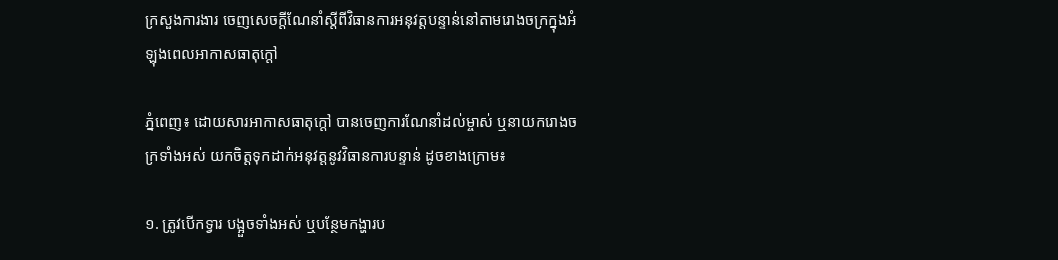ក្រសួងការងារ ចេញសេចក្តីណែនាំស្តីពីវិធានការអនុវត្តបន្ទាន់នៅតាមរោងចក្រក្នុងអំឡុងពេលអាកាសធាតុក្តៅ

ភ្នំពេញ៖ ដោយសារអាកាសធាតុក្តៅ បានចេញការណែនាំដល់ម្ចាស់ ឬនាយករោងចក្រទាំងអស់ យកចិត្តទុកដាក់អនុវត្តនូវវិធានការបន្ទាន់ ដូចខាងក្រោម៖

១. ត្រូវបើកទ្វារ បង្អួចទាំងអស់ ឬបន្ថែមកង្ហារប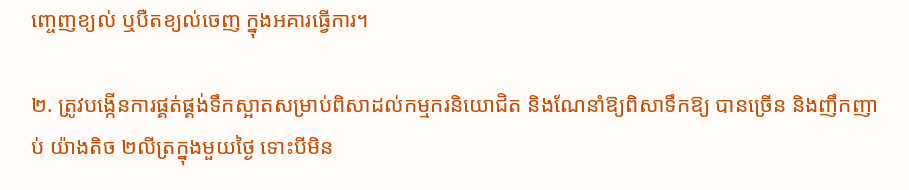ញ្ចេញខ្យល់ ឬបឺតខ្យល់ចេញ ក្នុងអគារធ្វើការ។

២. ត្រូវបង្កើនការផ្គត់ផ្គង់ទឹកស្អាតសម្រាប់ពិសាដល់កម្មករនិយោជិត និងណែនាំឱ្យពិសាទឹកឱ្យ បានច្រើន និងញឹកញាប់ យ៉ាងតិច ២លីត្រក្នុងមួយថ្ងៃ ទោះបីមិន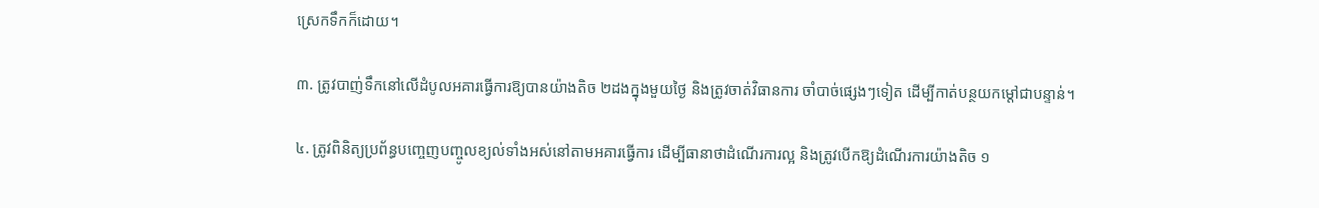ស្រេកទឹកក៏ដោយ។

៣. ត្រូវបាញ់ទឹកនៅលើដំបូលអគារធ្វើការឱ្យបានយ៉ាងតិច ២ដងក្នុងមួយថ្ងៃ និងត្រូវចាត់វិធានការ ចាំបាច់ផ្សេងៗទៀត ដើម្បីកាត់បន្ថយកម្ដៅជាបន្ទាន់។

៤. ត្រូវពិនិត្យប្រព័ន្ធបញ្ចេញបញ្ចូលខ្យល់ទាំងអស់នៅតាមអគារធ្វើការ ដើម្បីធានាថាដំណើរការល្អ និងត្រូវបើកឱ្យដំណើរការយ៉ាងតិច ១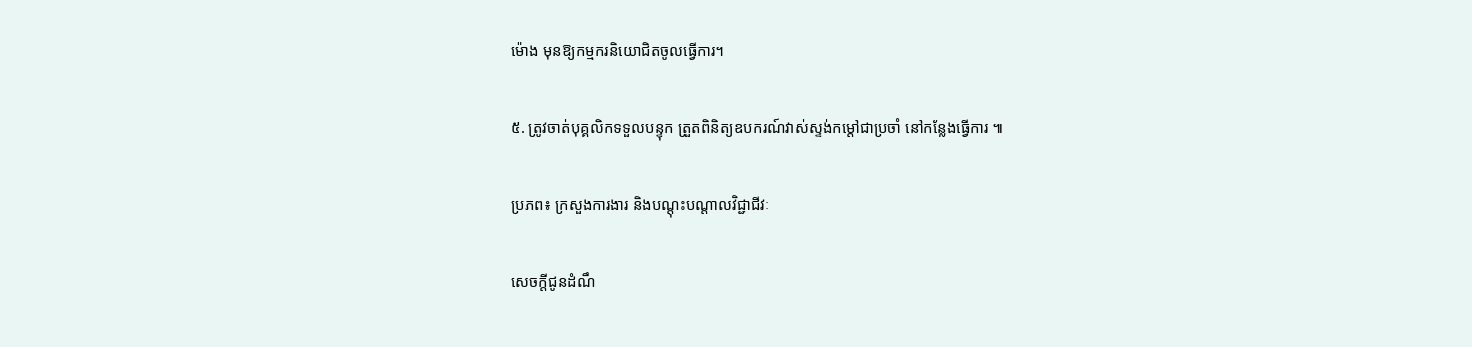ម៉ោង មុនឱ្យកម្មករនិយោជិតចូលធ្វើការ។

៥. ត្រូវចាត់បុគ្គលិកទទួលបន្ទុក ត្រួតពិនិត្យឧបករណ៍វាស់ស្ទង់កម្ដៅជាប្រចាំ នៅកន្លែងធ្វើការ ៕

ប្រភព៖ ក្រសួងការងារ និងបណ្តុះបណ្តាលវិជ្ជាជីវៈ

សេចក្តីជូនដំណឹ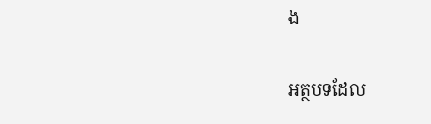ង

អត្ថបទដែល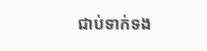ជាប់ទាក់ទង